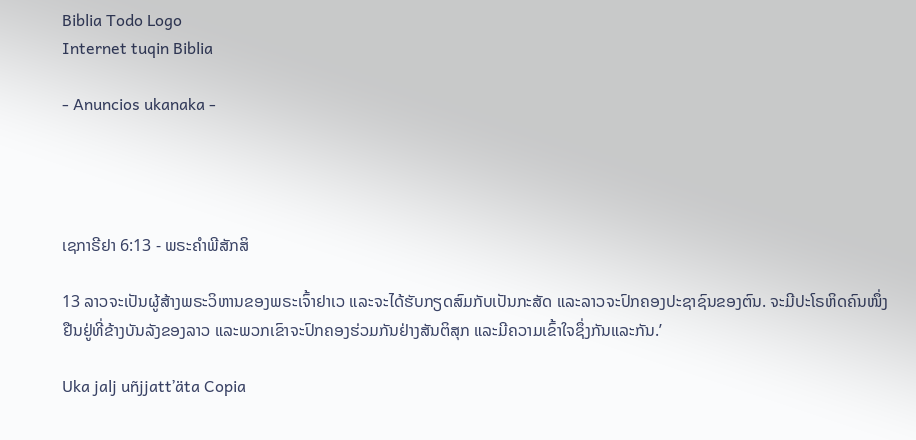Biblia Todo Logo
Internet tuqin Biblia

- Anuncios ukanaka -




ເຊກາຣີຢາ 6:13 - ພຣະຄຳພີສັກສິ

13 ລາວຈະເປັນຜູ້ສ້າງພຣະວິຫານຂອງພຣະເຈົ້າຢາເວ ແລະຈະໄດ້ຮັບກຽດສົມກັບເປັນກະສັດ ແລະລາວຈະປົກຄອງປະຊາຊົນຂອງຕົນ. ຈະມີປະໂຣຫິດຄົນໜຶ່ງຢືນຢູ່ທີ່ຂ້າງບັນລັງຂອງລາວ ແລະພວກເຂົາຈະປົກຄອງຮ່ວມກັນຢ່າງສັນຕິສຸກ ແລະມີຄວາມເຂົ້າໃຈຊຶ່ງກັນແລະກັນ.’

Uka jalj uñjjattʼäta Copia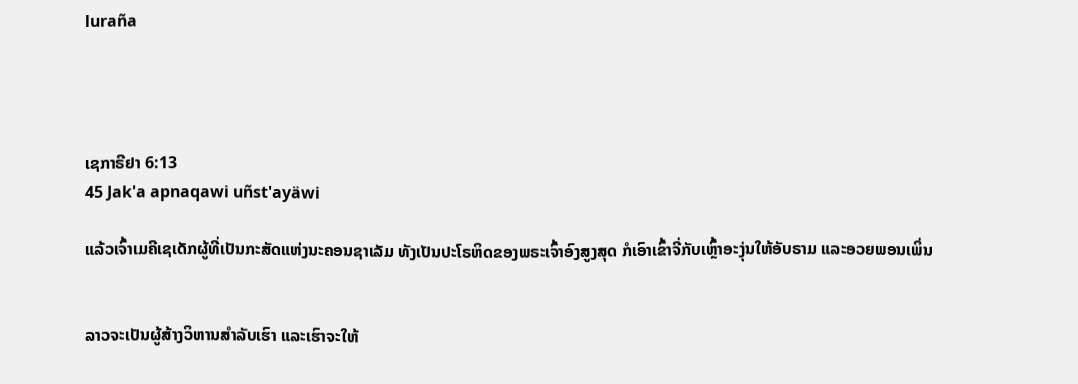luraña




ເຊກາຣີຢາ 6:13
45 Jak'a apnaqawi uñst'ayäwi

ແລ້ວເຈົ້າເມຄີເຊເດັກຜູ້ທີ່ເປັນກະສັດແຫ່ງນະຄອນຊາເລັມ ທັງເປັນປະໂຣຫິດຂອງພຣະເຈົ້າອົງສູງສຸດ ກໍເອົາເຂົ້າຈີ່ກັບເຫຼົ້າອະງຸ່ນໃຫ້ອັບຣາມ ແລະອວຍພອນເພິ່ນ


ລາວຈະເປັນຜູ້ສ້າງວິຫານສຳລັບເຮົາ ແລະເຮົາຈະໃຫ້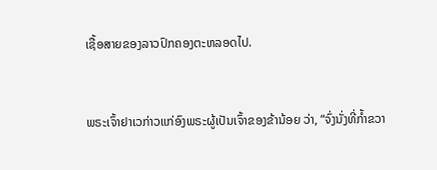ເຊື້ອສາຍຂອງລາວປົກຄອງຕະຫລອດໄປ.


ພຣະເຈົ້າຢາເວກ່າວແກ່ອົງພຣະຜູ້ເປັນເຈົ້າຂອງຂ້ານ້ອຍ ວ່າ, “ຈົ່ງນັ່ງທີ່ກໍ້າຂວາ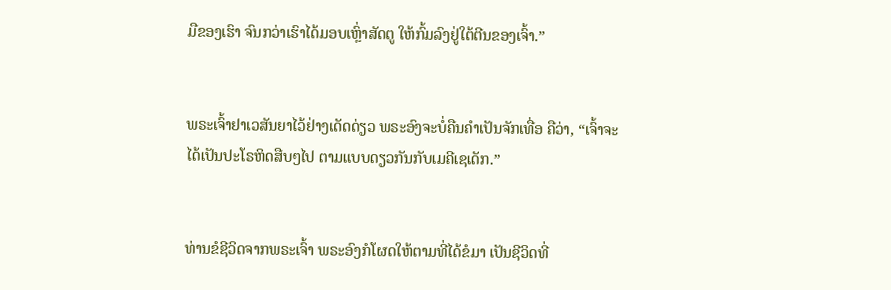ມືຂອງເຮົາ ຈົນກວ່າເຮົາໄດ້ມອບເຫຼົ່າສັດຕູ ໃຫ້ກົ້ມລົງຢູ່ໃຕ້ຕີນຂອງເຈົ້າ.”


ພຣະເຈົ້າຢາເວສັນຍາໄວ້ຢ່າງເດັດດ່ຽວ ພຣະອົງຈະບໍ່ຄືນຄຳເປັນຈັກເທື່ອ ຄືວ່າ, “ເຈົ້າຈະໄດ້ເປັນປະໂຣຫິດສືບໆໄປ ຕາມແບບດຽວກັນກັບເມຄີເຊເດັກ.”


ທ່ານຂໍຊີວິດຈາກພຣະເຈົ້າ ພຣະອົງກໍໂຜດໃຫ້ຕາມທີ່ໄດ້ຂໍມາ ເປັນຊີວິດທີ່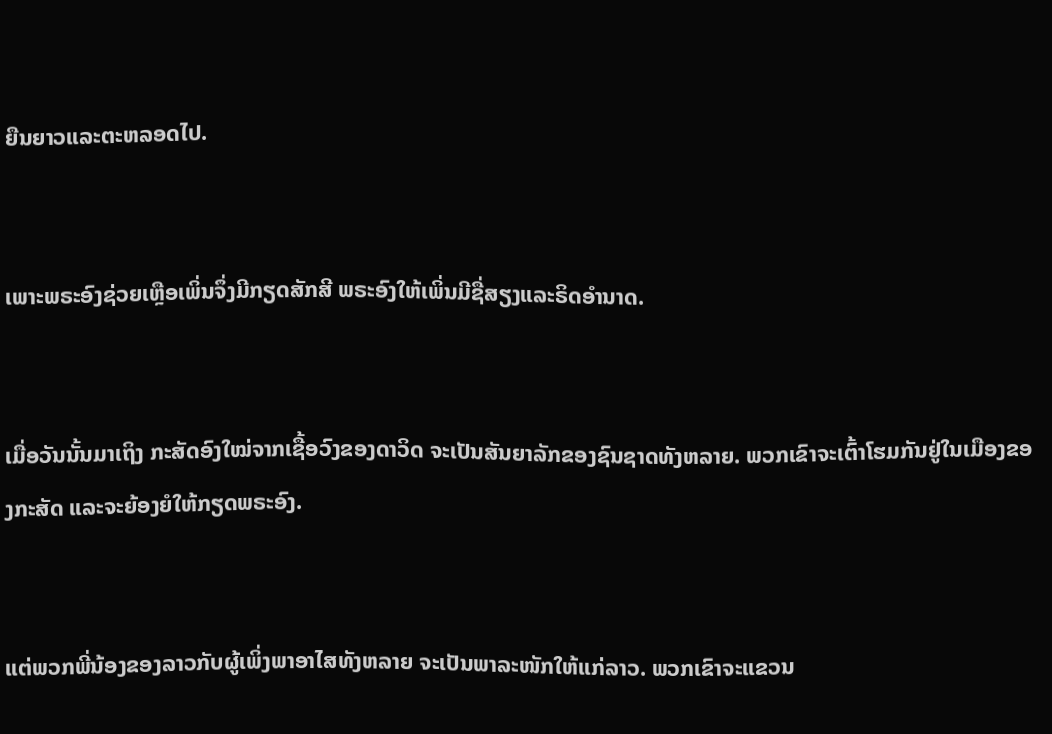ຍືນຍາວແລະຕະຫລອດໄປ.


ເພາະພຣະອົງຊ່ວຍເຫຼືອເພິ່ນຈຶ່ງມີກຽດສັກສີ ພຣະອົງໃຫ້ເພິ່ນມີຊື່ສຽງແລະຣິດອຳນາດ.


ເມື່ອວັນນັ້ນມາເຖິງ ກະສັດອົງໃໝ່ຈາກເຊື້ອວົງຂອງດາວິດ ຈະເປັນສັນຍາລັກຂອງຊົນຊາດທັງຫລາຍ. ພວກເຂົາຈະເຕົ້າໂຮມກັນຢູ່ໃນເມືອງຂອງກະສັດ ແລະຈະຍ້ອງຍໍໃຫ້ກຽດພຣະອົງ.


ແຕ່ພວກພີ່ນ້ອງຂອງລາວກັບຜູ້ເພິ່ງພາອາໄສທັງຫລາຍ ຈະເປັນພາລະໜັກໃຫ້ແກ່ລາວ. ພວກເຂົາຈະແຂວນ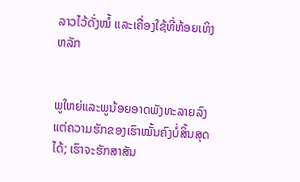ລາວໄວ້ດັ່ງໝໍ້ ແລະເຄື່ອງໃຊ້ທີ່ຫ້ອຍເທິງຫລັກ


ພູໃຫຍ່ແລະພູນ້ອຍອາດພັງທະລາຍລົງ ແຕ່ຄວາມຮັກຂອງເຮົາໝັ້ນຄົງບໍ່ສິ້ນສຸດໄດ້; ເຮົາຈະຮັກສາສັນ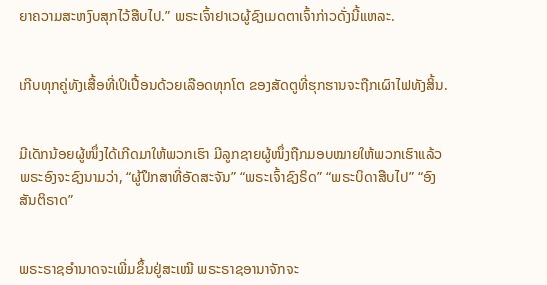ຍາຄວາມສະຫງົບສຸກໄວ້ສືບໄປ.” ພຣະເຈົ້າຢາເວຜູ້ຊົງເມດຕາເຈົ້າກ່າວດັ່ງນີ້ແຫລະ.


ເກີບທຸກຄູ່ທັງເສື້ອທີ່ເປິເປື້ອນດ້ວຍເລືອດທຸກໂຕ ຂອງສັດຕູທີ່ຮຸກຮານຈະຖືກເຜົາໄຟທັງສິ້ນ.


ມີເດັກນ້ອຍຜູ້ໜຶ່ງໄດ້ເກີດມາໃຫ້ພວກເຮົາ ມີລູກຊາຍຜູ້ໜຶ່ງຖືກມອບໝາຍໃຫ້ພວກເຮົາແລ້ວ ພຣະອົງຈະຊົງນາມວ່າ, “ຜູ້ປຶກສາທີ່ອັດສະຈັນ” “ພຣະເຈົ້າຊົງຣິດ” “ພຣະບິດາສືບໄປ” “ອົງສັນຕິຣາດ”


ພຣະຣາຊອຳນາດຈະເພີ່ມຂຶ້ນຢູ່ສະເໝີ ພຣະຣາຊອານາຈັກຈະ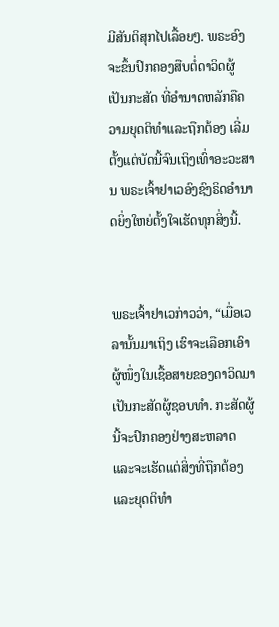ມີສັນຕິສຸກໄປເລື້ອຍໆ. ພຣະອົງຈະຂຶ້ນປົກຄອງສືບຕໍ່ດາວິດຜູ້ເປັນກະສັດ ທີ່ອຳນາດຫລັກຄືຄວາມຍຸດຕິທຳແລະຖືກຕ້ອງ ເລີ່ມຕັ້ງແຕ່ບັດນີ້ຈົນເຖິງເທົ່າອະວະສານ ພຣະເຈົ້າຢາເວອົງຊົງຣິດອຳນາດຍິ່ງໃຫຍ່ຕັ້ງໃຈເຮັດທຸກສິ່ງນີ້.


ພຣະເຈົ້າຢາເວກ່າວວ່າ, “ເມື່ອເວລານັ້ນມາເຖິງ ເຮົາຈະເລືອກເອົາຜູ້ໜຶ່ງໃນເຊື້ອສາຍຂອງດາວິດມາເປັນກະສັດຜູ້ຊອບທຳ. ກະສັດຜູ້ນີ້ຈະປົກຄອງຢ່າງສະຫລາດ ແລະຈະເຮັດແຕ່ສິ່ງທີ່ຖືກຕ້ອງ ແລະຍຸດຕິທຳ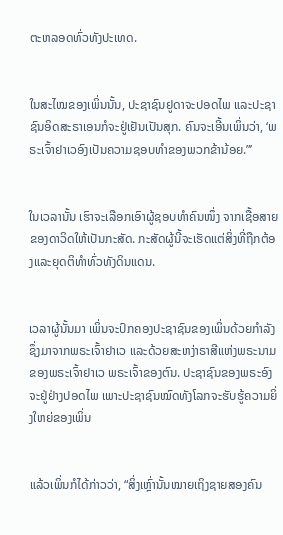ຕະຫລອດທົ່ວທັງປະເທດ.


ໃນສະໄໝຂອງເພິ່ນນັ້ນ, ປະຊາຊົນຢູດາຈະປອດໄພ ແລະປະຊາຊົນອິດສະຣາເອນກໍຈະຢູ່ເຢັນເປັນສຸກ. ຄົນຈະເອີ້ນເພິ່ນວ່າ, ‘ພຣະເຈົ້າຢາເວອົງເປັນຄວາມຊອບທຳຂອງພວກຂ້ານ້ອຍ.”’


ໃນເວລານັ້ນ ເຮົາຈະເລືອກເອົາຜູ້ຊອບທຳຄົນໜຶ່ງ ຈາກເຊື້ອສາຍຂອງດາວິດໃຫ້ເປັນກະສັດ. ກະສັດຜູ້ນີ້ຈະເຮັດແຕ່ສິ່ງທີ່ຖືກຕ້ອງແລະຍຸດຕິທຳທົ່ວທັງດິນແດນ.


ເວລາຜູ້ນັ້ນມາ ເພິ່ນຈະປົກຄອງປະຊາຊົນຂອງເພິ່ນດ້ວຍກຳລັງ ຊຶ່ງມາຈາກພຣະເຈົ້າຢາເວ ແລະດ້ວຍສະຫງ່າຣາສີແຫ່ງພຣະນາມຂອງພຣະເຈົ້າຢາເວ ພຣະເຈົ້າຂອງຕົນ. ປະຊາຊົນຂອງພຣະອົງຈະຢູ່ຢ່າງປອດໄພ ເພາະປະຊາຊົນໝົດທັງໂລກຈະຮັບຮູ້ຄວາມຍິ່ງໃຫຍ່ຂອງເພິ່ນ


ແລ້ວເພິ່ນກໍໄດ້ກ່າວວ່າ, “ສິ່ງເຫຼົ່ານັ້ນໝາຍເຖິງຊາຍສອງຄົນ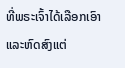ທີ່ພຣະເຈົ້າໄດ້ເລືອກເອົາແລະຫົດສົງແຕ່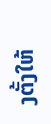ງຕັ້ງໃຫ້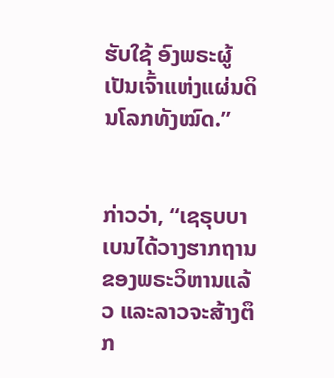ຮັບໃຊ້ ອົງພຣະຜູ້ເປັນເຈົ້າແຫ່ງແຜ່ນດິນໂລກທັງໝົດ.”


ກ່າວວ່າ, “ເຊຣຸບບາເບນໄດ້ວາງຮາກຖານຂອງພຣະວິຫານແລ້ວ ແລະລາວຈະສ້າງຕຶກ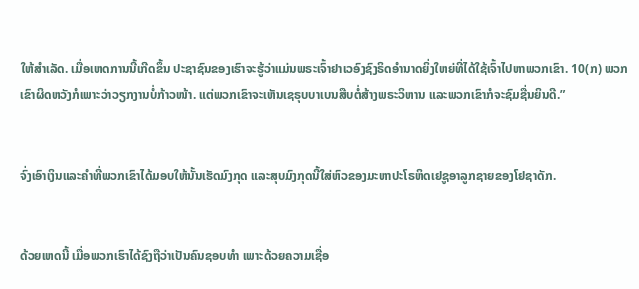ໃຫ້ສຳເລັດ. ເມື່ອເຫດການນີ້ເກີດຂຶ້ນ ປະຊາຊົນຂອງເຮົາຈະຮູ້ວ່າແມ່ນພຣະເຈົ້າຢາເວອົງຊົງຣິດອຳນາດຍິ່ງໃຫຍ່ທີ່ໄດ້ໃຊ້ເຈົ້າໄປຫາພວກເຂົາ. 10(ກ) ພວກເຂົາຜິດຫວັງກໍເພາະວ່າວຽກງານບໍ່ກ້າວໜ້າ. ແຕ່ພວກເຂົາຈະເຫັນເຊຣຸບບາເບນສືບຕໍ່ສ້າງພຣະວິຫານ ແລະພວກເຂົາກໍຈະຊົມຊື່ນຍິນດີ.”


ຈົ່ງເອົາເງິນແລະຄຳທີ່ພວກເຂົາໄດ້ມອບໃຫ້ນັ້ນເຮັດມົງກຸດ ແລະສຸບມົງກຸດນີ້ໃສ່ຫົວຂອງມະຫາປະໂຣຫິດເຢຊູອາລູກຊາຍຂອງໂຢຊາດັກ.


ດ້ວຍເຫດນີ້ ເມື່ອພວກເຮົາໄດ້ຊົງຖືວ່າເປັນຄົນຊອບທຳ ເພາະດ້ວຍຄວາມເຊື່ອ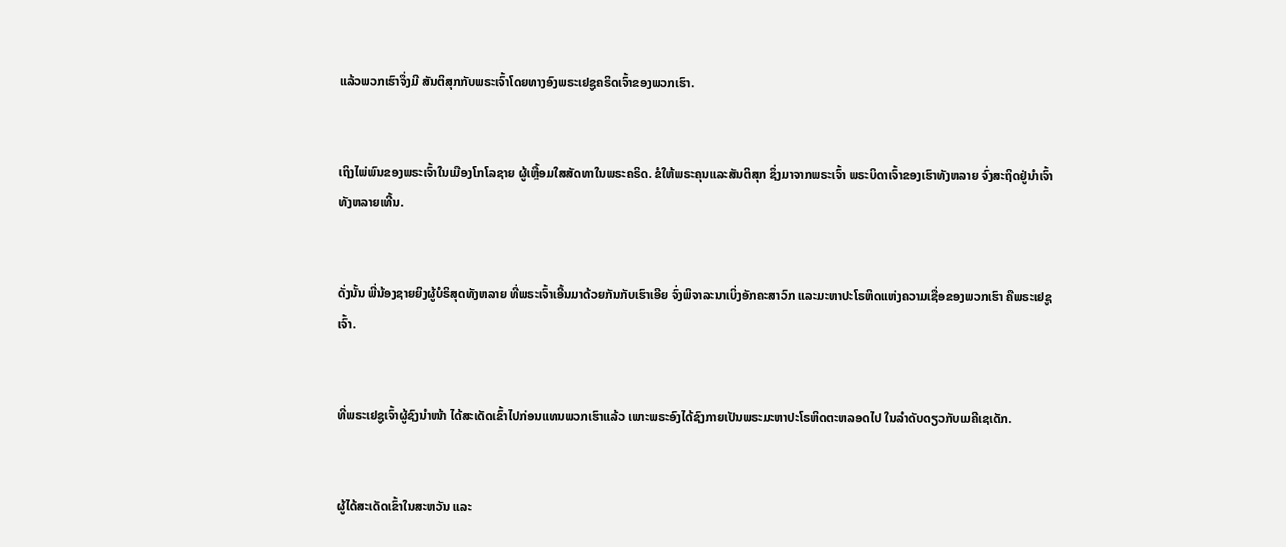ແລ້ວພວກເຮົາຈຶ່ງມີ ສັນຕິສຸກກັບພຣະເຈົ້າໂດຍທາງອົງພຣະເຢຊູຄຣິດເຈົ້າຂອງພວກເຮົາ.


ເຖິງໄພ່ພົນຂອງພຣະເຈົ້າໃນເມືອງໂກໂລຊາຍ ຜູ້ເຫຼື້ອມໃສສັດທາໃນພຣະຄຣິດ. ຂໍໃຫ້ພຣະຄຸນແລະສັນຕິສຸກ ຊຶ່ງມາຈາກພຣະເຈົ້າ ພຣະບິດາເຈົ້າຂອງເຮົາທັງຫລາຍ ຈົ່ງສະຖິດຢູ່ນຳເຈົ້າທັງຫລາຍເທີ້ນ.


ດັ່ງນັ້ນ ພີ່ນ້ອງຊາຍຍິງຜູ້ບໍຣິສຸດທັງຫລາຍ ທີ່ພຣະເຈົ້າເອີ້ນມາດ້ວຍກັນກັບເຮົາເອີຍ ຈົ່ງພິຈາລະນາເບິ່ງອັກຄະສາວົກ ແລະມະຫາປະໂຣຫິດແຫ່ງຄວາມເຊື່ອຂອງພວກເຮົາ ຄືພຣະເຢຊູເຈົ້າ.


ທີ່ພຣະເຢຊູເຈົ້າຜູ້ຊົງນຳໜ້າ ໄດ້ສະເດັດເຂົ້າໄປກ່ອນແທນພວກເຮົາແລ້ວ ເພາະພຣະອົງໄດ້ຊົງກາຍເປັນພຣະມະຫາປະໂຣຫິດຕະຫລອດໄປ ໃນລຳດັບດຽວກັບເມຄີເຊເດັກ.


ຜູ້ໄດ້ສະເດັດເຂົ້າໃນສະຫວັນ ແລະ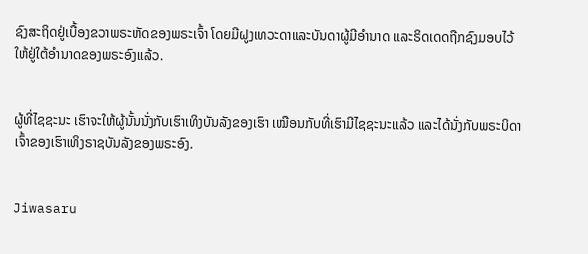ຊົງສະຖິດຢູ່ເບື້ອງຂວາພຣະຫັດຂອງພຣະເຈົ້າ ໂດຍມີຝູງເທວະດາແລະບັນດາຜູ້ມີອຳນາດ ແລະຣິດເດດຖືກຊົງມອບໄວ້ ໃຫ້ຢູ່ໃຕ້ອຳນາດຂອງພຣະອົງແລ້ວ.


ຜູ້ທີ່ໄຊຊະນະ ເຮົາຈະໃຫ້ຜູ້ນັ້ນນັ່ງກັບເຮົາເທິງບັນລັງຂອງເຮົາ ເໝືອນກັບທີ່ເຮົາມີໄຊຊະນະແລ້ວ ແລະໄດ້ນັ່ງກັບພຣະບິດາເຈົ້າຂອງເຮົາເທິງຣາຊບັນລັງຂອງພຣະອົງ.


Jiwasaru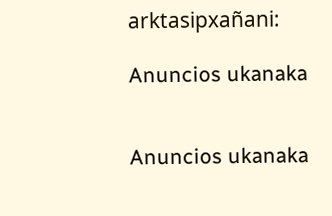arktasipxañani:

Anuncios ukanaka


Anuncios ukanaka